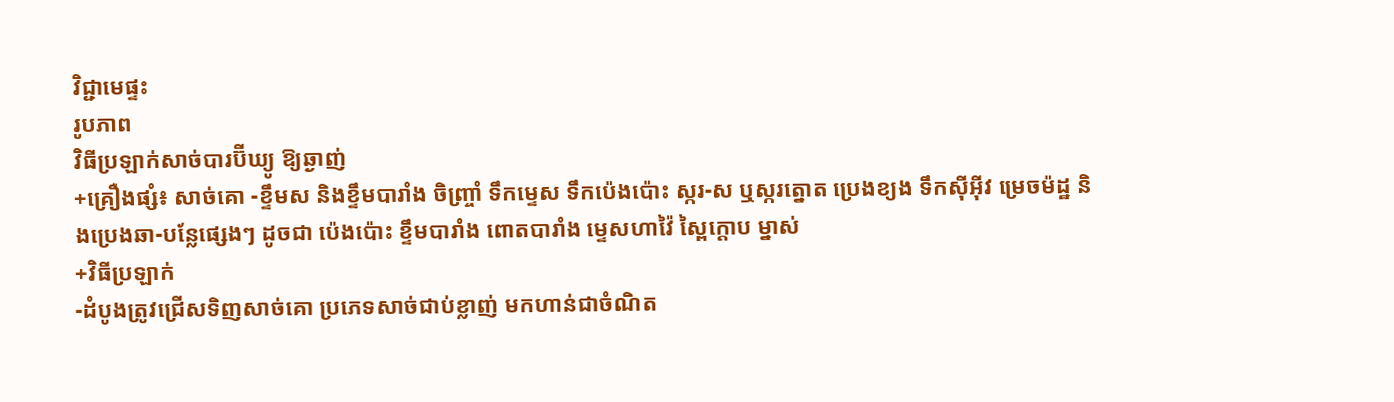វិជ្ជាមេផ្ទះ
រូបភាព
វិធីប្រឡាក់សាច់បារប៊ីឃ្យូ ឱ្យឆ្ងាញ់
+គ្រឿងផ្សំ៖ សាច់គោ -ខ្ទឹមស និងខ្ទឹមបារាំង ចិញ្ច្រាំ ទឹកម្ទេស ទឹកប៉េងប៉ោះ ស្ករ-ស ឬស្ករត្នោត ប្រេងខ្យង ទឹកស៊ីអ៊ីវ ម្រេចម៉ដ្ឋ និងប្រេងឆា-បន្លែផ្សេងៗ ដូចជា ប៉េងប៉ោះ ខ្ទឹមបារាំង ពោតបារាំង ម្ទេសហាវ៉ៃ ស្ពៃក្តោប ម្នាស់
+វិធីប្រឡាក់
-ដំបូងត្រូវជ្រើសទិញសាច់គោ ប្រភេទសាច់ជាប់ខ្លាញ់ មកហាន់ជាចំណិត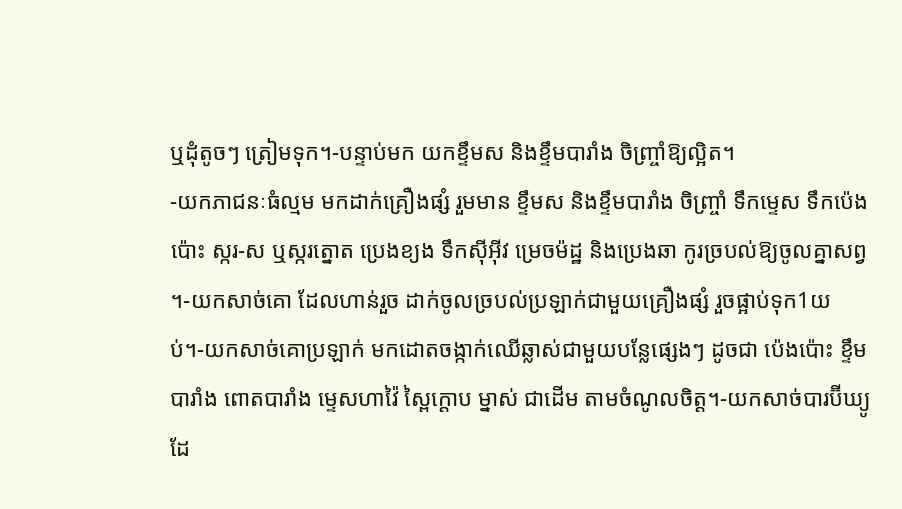ឬដុំតូចៗ ត្រៀមទុក។-បន្ទាប់មក យកខ្ទឹមស និងខ្ទឹមបារាំង ចិញ្ច្រាំឱ្យល្អិត។
-យកភាជនៈធំល្មម មកដាក់គ្រឿងផ្សំ រួមមាន ខ្ទឹមស និងខ្ទឹមបារាំង ចិញ្ច្រាំ ទឹកម្ទេស ទឹកប៉េងប៉ោះ ស្ករ-ស ឬស្ករត្នោត ប្រេងខ្យង ទឹកស៊ីអ៊ីវ ម្រេចម៉ដ្ឋ និងប្រេងឆា កូរច្របល់ឱ្យចូលគ្នាសព្វ ។-យកសាច់គោ ដែលហាន់រួច ដាក់ចូលច្របល់ប្រឡាក់ជាមួយគ្រឿងផ្សំ រួចផ្អាប់ទុក1យប់។-យកសាច់គោប្រឡាក់ មកដោតចង្កាក់ឈើឆ្លាស់ជាមួយបន្លែផ្សេងៗ ដូចជា ប៉េងប៉ោះ ខ្ទឹមបារាំង ពោតបារាំង ម្ទេសហាវ៉ៃ ស្ពៃក្តោប ម្នាស់ ជាដើម តាមចំណូលចិត្ត។-យកសាច់បារប៊ីឃ្យូ ដែ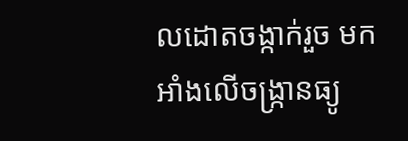លដោតចង្កាក់រួច មកអាំងលើចង្ក្រានធ្យូ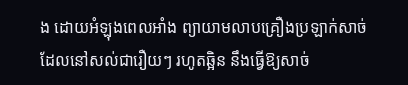ង ដោយអំឡុងពេលអាំង ព្យាយាមលាបគ្រឿងប្រឡាក់សាច់ដែលនៅសល់ជារឿយៗ រហូតឆ្អិន នឹងធ្វើឱ្យសាច់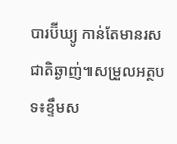បារប៊ីឃ្យូ កាន់តែមានរសជាតិឆ្ងាញ់៕សម្រួលអត្ថបទ៖ខ្ទឹមស